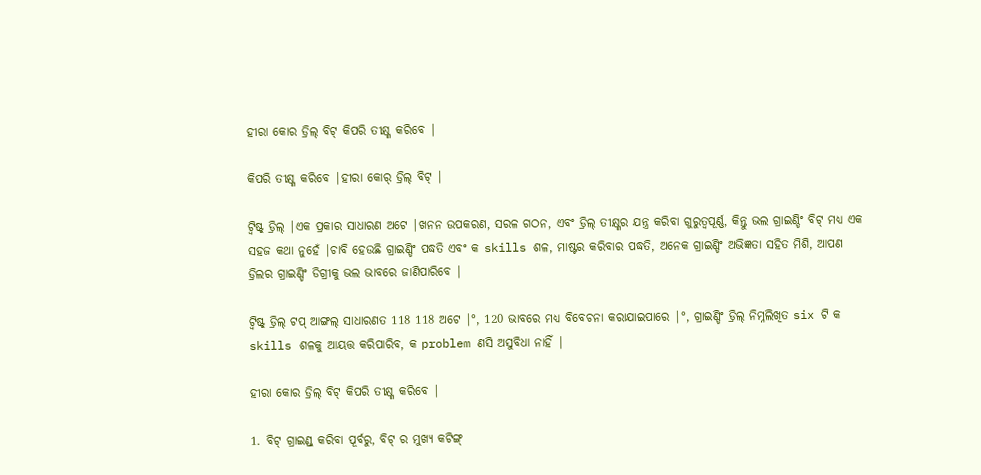ହୀରା କୋର ଡ୍ରିଲ୍ ବିଟ୍ କିପରି ତୀକ୍ଷ୍ଣ କରିବେ |

କିପରି ତୀକ୍ଷ୍ଣ କରିବେ |ହୀରା କୋର୍ ଡ୍ରିଲ୍ ବିଟ୍ |

ଟ୍ୱିଷ୍ଟ୍ ଡ୍ରିଲ୍ |ଏକ ପ୍ରକାର ସାଧାରଣ ଅଟେ |ଖନନ ଉପକରଣ, ସରଳ ଗଠନ, ଏବଂ ଡ୍ରିଲ୍ ତୀକ୍ଷ୍ଣର ଯନ୍ତ୍ର କରିବା ଗୁରୁତ୍ୱପୂର୍ଣ୍ଣ, କିନ୍ତୁ ଭଲ ଗ୍ରାଇଣ୍ଡିଂ ବିଟ୍ ମଧ୍ୟ ଏକ ସହଜ କଥା ନୁହେଁ |ଚାବି ହେଉଛି ଗ୍ରାଇଣ୍ଡିଂ ପଦ୍ଧତି ଏବଂ କ skills ଶଳ, ମାଷ୍ଟର କରିବାର ପଦ୍ଧତି, ଅନେକ ଗ୍ରାଇଣ୍ଡିଂ ଅଭିଜ୍ଞତା ସହିତ ମିଶି, ଆପଣ ଡ୍ରିଲର ଗ୍ରାଇଣ୍ଡିଂ ଡିଗ୍ରୀକୁ ଭଲ ଭାବରେ ଜାଣିପାରିବେ |

ଟ୍ୱିଷ୍ଟ୍ ଡ୍ରିଲ୍ ଟପ୍ ଆଙ୍ଗଲ୍ ସାଧାରଣତ 118 118 ଅଟେ |°, 120 ଭାବରେ ମଧ୍ୟ ବିବେଚନା କରାଯାଇପାରେ |°, ଗ୍ରାଇଣ୍ଡିଂ ଡ୍ରିଲ୍ ନିମ୍ନଲିଖିତ six ଟି କ skills ଶଳକୁ ଆୟତ୍ତ କରିପାରିବ, କ problem ଣସି ଅସୁବିଧା ନାହିଁ |

ହୀରା କୋର ଡ୍ରିଲ୍ ବିଟ୍ କିପରି ତୀକ୍ଷ୍ଣ କରିବେ |

1. ବିଟ୍ ଗ୍ରାଇଣ୍ଡ୍ କରିବା ପୂର୍ବରୁ, ବିଟ୍ ର ମୁଖ୍ୟ କଟିଙ୍ଗ୍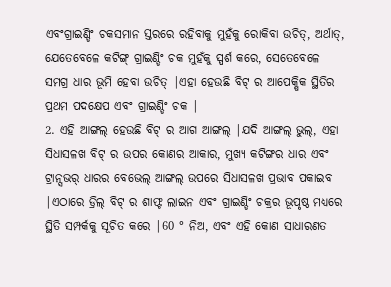ଏବଂଗ୍ରାଇଣ୍ଡିଂ ଚକସମାନ ସ୍ତରରେ ରହିବାକୁ ମୁହଁକୁ ରୋକିବା ଉଚିତ୍, ଅର୍ଥାତ୍, ଯେତେବେଳେ କଟିଙ୍ଗ୍ ଗ୍ରାଇଣ୍ଡିଂ ଚକ ମୁହଁକୁ ସ୍ପର୍ଶ କରେ, ସେତେବେଳେ ସମଗ୍ର ଧାର ଭୂମି ହେବା ଉଚିତ୍ |ଏହା ହେଉଛି ବିଟ୍ ର ଆପେକ୍ଷିକ ସ୍ଥିତିର ପ୍ରଥମ ପଦକ୍ଷେପ ଏବଂ ଗ୍ରାଇଣ୍ଡିଂ ଚକ |
2. ଏହି ଆଙ୍ଗଲ୍ ହେଉଛି ବିଟ୍ ର ଆଗ ଆଙ୍ଗଲ୍ |ଯଦି ଆଙ୍ଗଲ୍ ଭୁଲ୍, ଏହା ସିଧାସଳଖ ବିଟ୍ ର ଉପର କୋଣର ଆକାର, ମୁଖ୍ୟ କଟିଙ୍ଗର ଧାର ଏବଂ ଟ୍ରାନ୍ସଭର୍ ଧାରର ବେଭେଲ୍ ଆଙ୍ଗଲ୍ ଉପରେ ସିଧାସଳଖ ପ୍ରଭାବ ପକାଇବ |ଏଠାରେ ଡ୍ରିଲ୍ ବିଟ୍ ର ଶାଫ୍ଟ ଲାଇନ ଏବଂ ଗ୍ରାଇଣ୍ଡିଂ ଚକ୍ରର ଭୂପୃଷ୍ଠ ମଧ୍ୟରେ ସ୍ଥିତି ସମ୍ପର୍କକୁ ସୂଚିତ କରେ |60 ° ନିଅ, ଏବଂ ଏହି କୋଣ ସାଧାରଣତ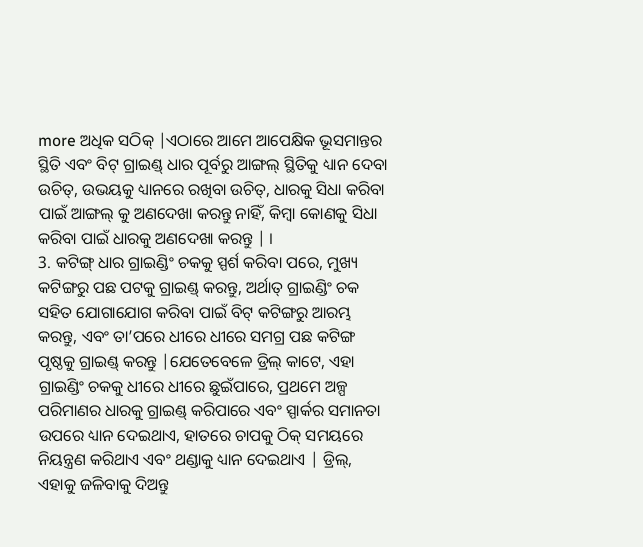more ଅଧିକ ସଠିକ୍ |ଏଠାରେ ଆମେ ଆପେକ୍ଷିକ ଭୂସମାନ୍ତର ସ୍ଥିତି ଏବଂ ବିଟ୍ ଗ୍ରାଇଣ୍ଡ୍ ଧାର ପୂର୍ବରୁ ଆଙ୍ଗଲ୍ ସ୍ଥିତିକୁ ଧ୍ୟାନ ଦେବା ଉଚିତ୍, ଉଭୟକୁ ଧ୍ୟାନରେ ରଖିବା ଉଚିତ୍, ଧାରକୁ ସିଧା କରିବା ପାଇଁ ଆଙ୍ଗଲ୍ କୁ ଅଣଦେଖା କରନ୍ତୁ ନାହିଁ, କିମ୍ବା କୋଣକୁ ସିଧା କରିବା ପାଇଁ ଧାରକୁ ଅଣଦେଖା କରନ୍ତୁ | ।
3. କଟିଙ୍ଗ୍ ଧାର ଗ୍ରାଇଣ୍ଡିଂ ଚକକୁ ସ୍ପର୍ଶ କରିବା ପରେ, ମୁଖ୍ୟ କଟିଙ୍ଗରୁ ପଛ ପଟକୁ ଗ୍ରାଇଣ୍ଡ୍ କରନ୍ତୁ, ଅର୍ଥାତ୍ ଗ୍ରାଇଣ୍ଡିଂ ଚକ ସହିତ ଯୋଗାଯୋଗ କରିବା ପାଇଁ ବିଟ୍ କଟିଙ୍ଗରୁ ଆରମ୍ଭ କରନ୍ତୁ, ଏବଂ ତା’ପରେ ଧୀରେ ଧୀରେ ସମଗ୍ର ପଛ କଟିଙ୍ଗ ପୃଷ୍ଠକୁ ଗ୍ରାଇଣ୍ଡ୍ କରନ୍ତୁ |ଯେତେବେଳେ ଡ୍ରିଲ୍ କାଟେ, ଏହା ଗ୍ରାଇଣ୍ଡିଂ ଚକକୁ ଧୀରେ ଧୀରେ ଛୁଇଁପାରେ, ପ୍ରଥମେ ଅଳ୍ପ ପରିମାଣର ଧାରକୁ ଗ୍ରାଇଣ୍ଡ୍ କରିପାରେ ଏବଂ ସ୍ପାର୍କର ସମାନତା ଉପରେ ଧ୍ୟାନ ଦେଇଥାଏ, ହାତରେ ଚାପକୁ ଠିକ୍ ସମୟରେ ନିୟନ୍ତ୍ରଣ କରିଥାଏ ଏବଂ ଥଣ୍ଡାକୁ ଧ୍ୟାନ ଦେଇଥାଏ | ଡ୍ରିଲ୍, ଏହାକୁ ଜଳିବାକୁ ଦିଅନ୍ତୁ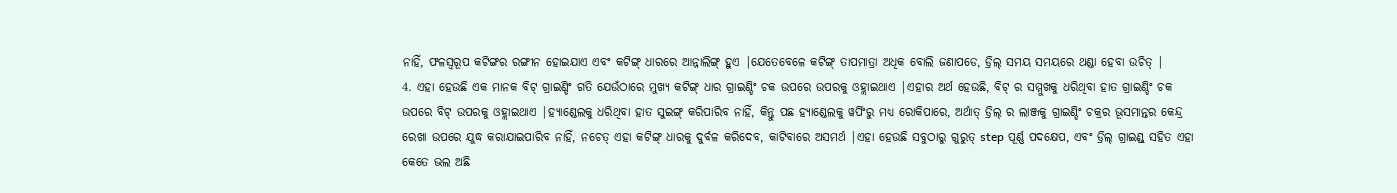ନାହିଁ, ଫଳସ୍ୱରୂପ କଟିଙ୍ଗର ରଙ୍ଗୀନ ହୋଇଯାଏ ଏବଂ କଟିଙ୍ଗ୍ ଧାରରେ ଆନ୍ନାଲିଙ୍ଗ୍ ହୁଏ |ଯେତେବେଳେ କଟିଙ୍ଗ୍ ତାପମାତ୍ରା ଅଧିକ ବୋଲି ଜଣାପଡେ, ଡ୍ରିଲ୍ ସମୟ ସମୟରେ ଥଣ୍ଡା ହେବା ଉଚିତ୍ |
4. ଏହା ହେଉଛି ଏକ ମାନକ ବିଟ୍ ଗ୍ରାଇଣ୍ଡିଂ ଗତି ଯେଉଁଠାରେ ମୁଖ୍ୟ କଟିଙ୍ଗ୍ ଧାର ଗ୍ରାଇଣ୍ଡିଂ ଚକ ଉପରେ ଉପରକୁ ଓହ୍ଲାଇଥାଏ |ଏହାର ଅର୍ଥ ହେଉଛି, ବିଟ୍ ର ସମ୍ମୁଖକୁ ଧରିଥିବା ହାତ ଗ୍ରାଇଣ୍ଡିଂ ଚକ ଉପରେ ବିଟ୍ ଉପରକୁ ଓହ୍ଲାଇଥାଏ |ହ୍ୟାଣ୍ଡେଲକୁ ଧରିଥିବା ହାତ ସୁଇଙ୍ଗ୍ କରିପାରିବ ନାହିଁ, କିନ୍ତୁ ପଛ ହ୍ୟାଣ୍ଡେଲକୁ ୱର୍ପିଂରୁ ମଧ୍ୟ ରୋକିପାରେ, ଅର୍ଥାତ୍ ଡ୍ରିଲ୍ ର ଲାଞ୍ଜକୁ ଗ୍ରାଇଣ୍ଡିଂ ଚକ୍ରର ଭୂସମାନ୍ତର କେନ୍ଦ୍ର ରେଖା ଉପରେ ଯୁଦ୍ଧ କରାଯାଇପାରିବ ନାହିଁ, ନଚେତ୍ ଏହା କଟିଙ୍ଗ୍ ଧାରକୁ ଦୁର୍ବଳ କରିଦେବ, କାଟିବାରେ ଅସମର୍ଥ |ଏହା ହେଉଛି ସବୁଠାରୁ ଗୁରୁତ୍ step ପୂର୍ଣ୍ଣ ପଦକ୍ଷେପ, ଏବଂ ଡ୍ରିଲ୍ ଗ୍ରାଇଣ୍ଡ୍ ସହିତ ଏହା କେତେ ଭଲ ଅଛି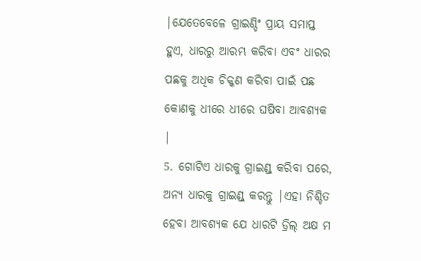|ଯେତେବେଳେ ଗ୍ରାଇଣ୍ଡିଂ ପ୍ରାୟ ସମାପ୍ତ ହୁଏ, ଧାରରୁ ଆରମ୍ଭ କରିବା ଏବଂ ଧାରର ପଛକୁ ଅଧିକ ଚିକ୍କଣ କରିବା ପାଇଁ ପଛ କୋଣକୁ ଧୀରେ ଧୀରେ ଘଷିବା ଆବଶ୍ୟକ |
5. ଗୋଟିଏ ଧାରକୁ ଗ୍ରାଇଣ୍ଡ୍ କରିବା ପରେ, ଅନ୍ୟ ଧାରକୁ ଗ୍ରାଇଣ୍ଡ୍ କରନ୍ତୁ |ଏହା ନିଶ୍ଚିତ ହେବା ଆବଶ୍ୟକ ଯେ ଧାରଟି ଡ୍ରିଲ୍ ଅକ୍ଷ ମ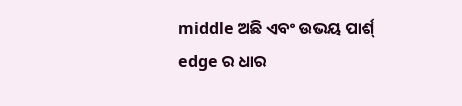middle ଅଛି ଏବଂ ଉଭୟ ପାର୍ଶ୍ edge ର ଧାର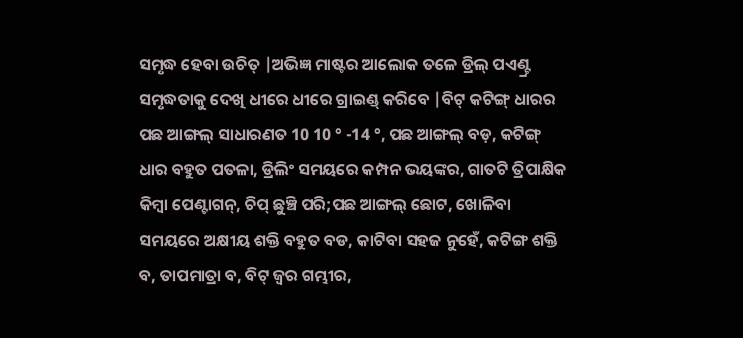ସମୃଦ୍ଧ ହେବା ଉଚିତ୍ |ଅଭିଜ୍ଞ ମାଷ୍ଟର ଆଲୋକ ତଳେ ଡ୍ରିଲ୍ ପଏଣ୍ଟ୍ର ସମୃଦ୍ଧତାକୁ ଦେଖି ଧୀରେ ଧୀରେ ଗ୍ରାଇଣ୍ଡ୍ କରିବେ |ବିଟ୍ କଟିଙ୍ଗ୍ ଧାରର ପଛ ଆଙ୍ଗଲ୍ ସାଧାରଣତ 10 10 ° -14 °, ପଛ ଆଙ୍ଗଲ୍ ବଡ଼, କଟିଙ୍ଗ୍ ଧାର ବହୁତ ପତଳା, ଡ୍ରିଲିଂ ସମୟରେ କମ୍ପନ ଭୟଙ୍କର, ଗାତଟି ତ୍ରିପାକ୍ଷିକ କିମ୍ବା ପେଣ୍ଟାଗନ୍, ଚିପ୍ ଛୁଞ୍ଚି ପରି;ପଛ ଆଙ୍ଗଲ୍ ଛୋଟ, ଖୋଳିବା ସମୟରେ ଅକ୍ଷୀୟ ଶକ୍ତି ବହୁତ ବଡ, କାଟିବା ସହଜ ନୁହେଁ, କଟିଙ୍ଗ ଶକ୍ତି ବ, ତାପମାତ୍ରା ବ, ବିଟ୍ ଜ୍ୱର ଗମ୍ଭୀର,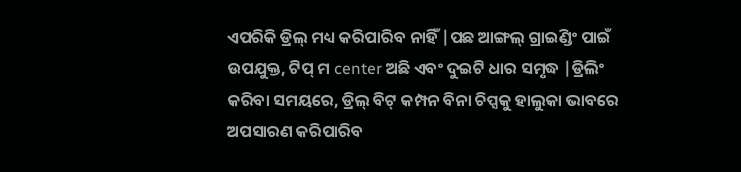ଏପରିକି ଡ୍ରିଲ୍ ମଧ୍ୟ କରିପାରିବ ନାହିଁ |ପଛ ଆଙ୍ଗଲ୍ ଗ୍ରାଇଣ୍ଡିଂ ପାଇଁ ଉପଯୁକ୍ତ, ଟିପ୍ ମ center ଅଛି ଏବଂ ଦୁଇଟି ଧାର ସମୃଦ୍ଧ |ଡ୍ରିଲିଂ କରିବା ସମୟରେ, ଡ୍ରିଲ୍ ବିଟ୍ କମ୍ପନ ବିନା ଚିପ୍ସକୁ ହାଲୁକା ଭାବରେ ଅପସାରଣ କରିପାରିବ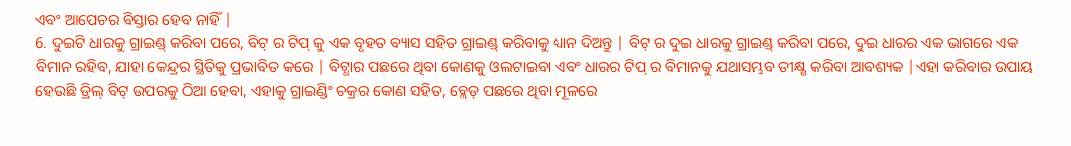ଏବଂ ଆପେଚର ବିସ୍ତାର ହେବ ନାହିଁ |
6. ଦୁଇଟି ଧାରକୁ ଗ୍ରାଇଣ୍ଡ୍ କରିବା ପରେ, ବିଟ୍ ର ଟିପ୍ କୁ ଏକ ବୃହତ ବ୍ୟାସ ସହିତ ଗ୍ରାଇଣ୍ଡ୍ କରିବାକୁ ଧ୍ୟାନ ଦିଅନ୍ତୁ | ବିଟ୍ ର ଦୁଇ ଧାରକୁ ଗ୍ରାଇଣ୍ଡ୍ କରିବା ପରେ, ଦୁଇ ଧାରର ଏକ ଭାଗରେ ଏକ ବିମାନ ରହିବ, ଯାହା କେନ୍ଦ୍ରର ସ୍ଥିତିକୁ ପ୍ରଭାବିତ କରେ | ବିଟ୍ଧାର ପଛରେ ଥିବା କୋଣକୁ ଓଲଟାଇବା ଏବଂ ଧାରର ଟିପ୍ ର ବିମାନକୁ ଯଥାସମ୍ଭବ ତୀକ୍ଷ୍ଣ କରିବା ଆବଶ୍ୟକ |ଏହା କରିବାର ଉପାୟ ହେଉଛି ଡ୍ରିଲ୍ ବିଟ୍ ଉପରକୁ ଠିଆ ହେବା, ଏହାକୁ ଗ୍ରାଇଣ୍ଡିଂ ଚକ୍ରର କୋଣ ସହିତ, ବ୍ଲେଡ୍ ପଛରେ ଥିବା ମୂଳରେ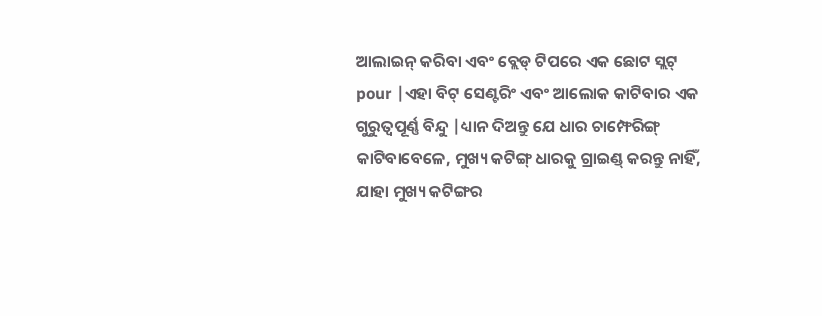ଆଲାଇନ୍ କରିବା ଏବଂ ବ୍ଲେଡ୍ ଟିପରେ ଏକ ଛୋଟ ସ୍ଲଟ୍ pour |ଏହା ବିଟ୍ ସେଣ୍ଟରିଂ ଏବଂ ଆଲୋକ କାଟିବାର ଏକ ଗୁରୁତ୍ୱପୂର୍ଣ୍ଣ ବିନ୍ଦୁ |ଧ୍ୟାନ ଦିଅନ୍ତୁ ଯେ ଧାର ଚାମ୍ଫେରିଙ୍ଗ୍ କାଟିବାବେଳେ, ମୁଖ୍ୟ କଟିଙ୍ଗ୍ ଧାରକୁ ଗ୍ରାଇଣ୍ଡ୍ କରନ୍ତୁ ନାହିଁ, ଯାହା ମୁଖ୍ୟ କଟିଙ୍ଗର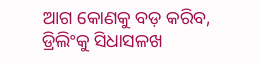ଆଗ କୋଣକୁ ବଡ଼ କରିବ, ଡ୍ରିଲିଂକୁ ସିଧାସଳଖ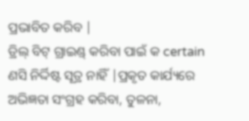ପ୍ରଭାବିତ କରିବ |
ଡ୍ରିଲ୍ ବିଟ୍ ଗ୍ରାଇଣ୍ଡ୍ କରିବା ପାଇଁ କ certain ଣସି ନିର୍ଦ୍ଦିଷ୍ଟ ସୂତ୍ର ନାହିଁ |ପ୍ରକୃତ କାର୍ଯ୍ୟରେ ଅଭିଜ୍ଞତା ସଂଗ୍ରହ କରିବା, ତୁଳନା,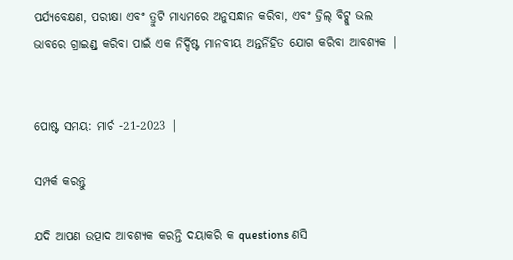ପର୍ଯ୍ୟବେକ୍ଷଣ, ପରୀକ୍ଷା ଏବଂ ତ୍ରୁଟି ମାଧ୍ୟମରେ ଅନୁସନ୍ଧାନ କରିବା, ଏବଂ ଡ୍ରିଲ୍ ବିଟ୍କୁ ଭଲ ଭାବରେ ଗ୍ରାଇଣ୍ଡ୍ କରିବା ପାଇଁ ଏକ ନିର୍ଦ୍ଦିଷ୍ଟ ମାନବୀୟ ଅନ୍ତର୍ନିହିତ ଯୋଗ କରିବା ଆବଶ୍ୟକ |


ପୋଷ୍ଟ ସମୟ: ମାର୍ଚ -21-2023 |

ସମ୍ପର୍କ କରନ୍ତୁ

ଯଦି ଆପଣ ଉତ୍ପାଦ ଆବଶ୍ୟକ କରନ୍ତି ଦୟାକରି କ questions ଣସି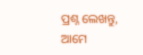ପ୍ରଶ୍ନ ଲେଖନ୍ତୁ, ଆମେ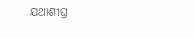ଯଥାଶୀଘ୍ର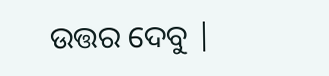ଉତ୍ତର ଦେବୁ |